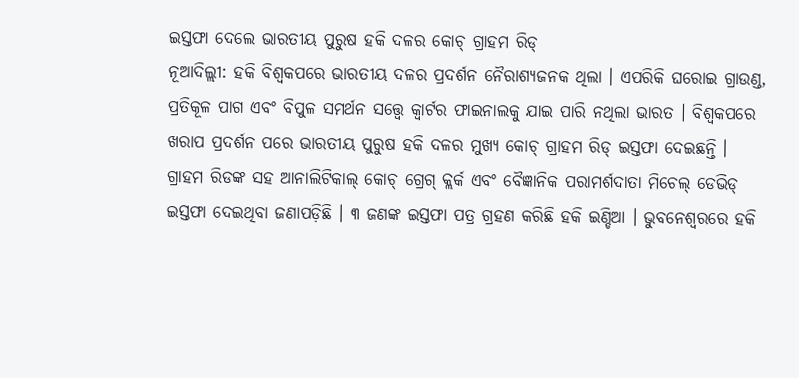ଇସ୍ତଫା ଦେଲେ ଭାରତୀୟ ପୁରୁଷ ହକି ଦଳର କୋଚ୍ ଗ୍ରାହମ ରିଡ୍
ନୂଆଦିଲ୍ଲୀ: ହକି ବିଶ୍ୱକପରେ ଭାରତୀୟ ଦଳର ପ୍ରଦର୍ଶନ ନୈରାଶ୍ୟଜନକ ଥିଲା । ଏପରିକି ଘରୋଇ ଗ୍ରାଉଣ୍ଡ, ପ୍ରତିକୂଳ ପାଗ ଏବଂ ବିପୁଳ ସମର୍ଥନ ସତ୍ତ୍ୱେ କ୍ୱାର୍ଟର ଫାଇନାଲକୁ ଯାଇ ପାରି ନଥିଲା ଭାରତ । ବିଶ୍ୱକପରେ ଖରାପ ପ୍ରଦର୍ଶନ ପରେ ଭାରତୀୟ ପୁରୁଷ ହକି ଦଳର ମୁଖ୍ୟ କୋଚ୍ ଗ୍ରାହମ ରିଡ୍ ଇସ୍ତଫା ଦେଇଛନ୍ତି ।
ଗ୍ରାହମ ରିଡଙ୍କ ସହ ଆନାଲିଟିକାଲ୍ କୋଚ୍ ଗ୍ରେଗ୍ କ୍ଲର୍କ ଏବଂ ବୈଜ୍ଞାନିକ ପରାମର୍ଶଦାତା ମିଚେଲ୍ ଡେଭିଡ୍ ଇସ୍ତଫା ଦେଇଥିବା ଜଣାପଡ଼ିଛି । ୩ ଜଣଙ୍କ ଇସ୍ତଫା ପତ୍ର ଗ୍ରହଣ କରିଛି ହକି ଇଣ୍ଡିଆ । ଭୁବନେଶ୍ୱରରେ ହକି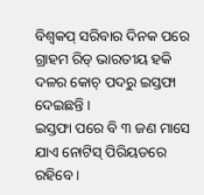ବିଶ୍ୱକପ୍ ସରିବାର ଦିନକ ପରେ ଗ୍ରାହମ ରିଡ୍ ଭାରତୀୟ ହକି ଦଳର କୋଚ୍ ପଦରୁ ଇସ୍ତଫା ଦେଇଛନ୍ତି ।
ଇସ୍ତଫା ପରେ ବି ୩ ଜଣ ମାସେ ଯାଏ ନୋଟିସ୍ ପିରିୟଡରେ ରହିବେ ।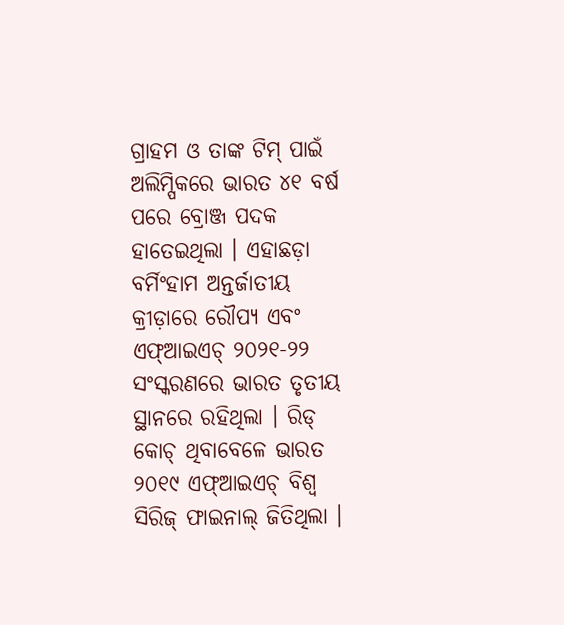ଗ୍ରାହମ ଓ ତାଙ୍କ ଟିମ୍ ପାଇଁ ଅଲିମ୍ପିକରେ ଭାରତ ୪୧ ବର୍ଷ ପରେ ବ୍ରୋଞ୍ଜ ପଦକ ହାତେଇଥିଲା । ଏହାଛଡ଼ା ବର୍ମିଂହାମ ଅନ୍ତର୍ଜାତୀୟ କ୍ରୀଡ଼ାରେ ରୌପ୍ୟ ଏବଂ ଏଫ୍ଆଇଏଚ୍ ୨୦୨୧-୨୨ ସଂସ୍କରଣରେ ଭାରତ ତୃତୀୟ ସ୍ଥାନରେ ରହିଥିଲା । ରିଡ୍ କୋଚ୍ ଥିବାବେଳେ ଭାରତ ୨୦୧୯ ଏଫ୍ଆଇଏଚ୍ ବିଶ୍ୱ ସିରିଜ୍ ଫାଇନାଲ୍ ଜିତିଥିଲା ।